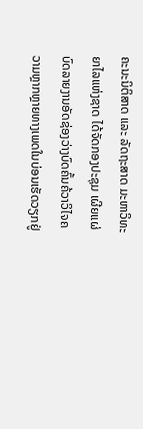ຄະນະນິຕິສາດ ແລະ ລັດຖະສາດ ມະຫາວິທະຍາໄລແຫ່ງຊາດ ໄດ້ຈັດກອງປະຊຸມ ເຜີຍແຜ່ ບົດລາຍງານອັດຊ່ອງວ່າງບົດຄົ້ນຄ້ວາວິໄຈຄວາມຫຼາກຫຼາຍທາງເພດໃນບ່ອນເຮັດວຽກຢູ່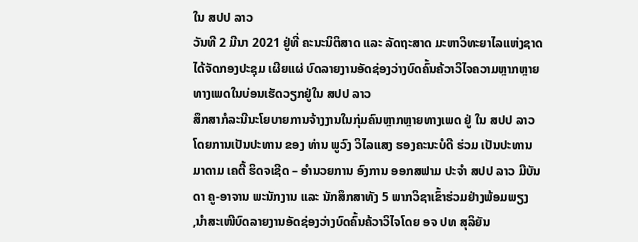ໃນ ສປປ ລາວ
ວັນທີ 2 ມີນາ 2021 ຢູ່ທີ່ ຄະນະນິຕິສາດ ແລະ ລັດຖະສາດ ມະຫາວິທະຍາໄລແຫ່ງຊາດ ໄດ້ຈັດກອງປະຊຸມ ເຜີຍແຜ່ ບົດລາຍງານອັດຊ່ອງວ່າງບົດຄົ້ນຄ້ວາວິໄຈຄວາມຫຼາກຫຼາຍທາງເພດໃນບ່ອນເຮັດວຽກຢູ່ໃນ ສປປ ລາວ
ສຶກສາກໍລະນີນະໂຍບາຍການຈ້າງງານໃນກຸ່ມຄົນຫຼາກຫຼາຍທາງເພດ ຢູ່ ໃນ ສປປ ລາວ ໂດຍການເປັນປະທານ ຂອງ ທ່ານ ພູວົງ ວິໄລແສງ ຮອງຄະນະບໍດີ ຮ່ວມ ເປັນປະທານ ມາດາມ ເຄຕີ້ ຮິດຈເຊີດ – ອໍານວຍການ ອົງການ ອອກສຟາມ ປະຈໍາ ສປປ ລາວ ມີບັນດາ ຄູ-ອາຈານ ພະນັກງານ ແລະ ນັກສຶກສາທັງ 5 ພາກວິຊາເຂົ້າຮ່ວມຢ່າງພ້ອມພຽງ
,ນໍາສະເໜີບົດລາຍງານອັດຊ່ອງວ່າງບົດຄົ້ນຄ້ວາວິໄຈໂດຍ ອຈ ປທ ສຸລິຍັນ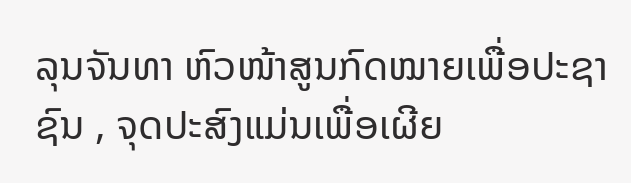ລຸນຈັນທາ ຫົວໜ້າສູນກົດໝາຍເພື່ອປະຊາຊົນ , ຈຸດປະສົງແມ່ນເພື່ອເຜີຍ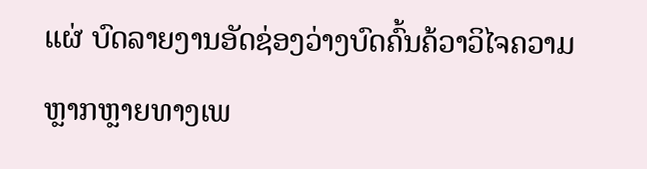ແຜ່ ບົດລາຍງານອັດຊ່ອງວ່າງບົດຄົ້ນຄ້ວາວິໄຈຄວາມຫຼາກຫຼາຍທາງເພ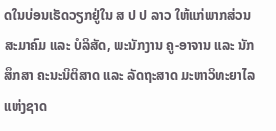ດໃນບ່ອນເຮັດວຽກຢູ່ໃນ ສ ປ ປ ລາວ ໃຫ້ແກ່ພາກສ່ວນສະມາຄົມ ແລະ ບໍລິສັດ, ພະນັກງານ ຄູ-ອາຈານ ແລະ ນັກສຶກສາ ຄະນະນິຕິສາດ ແລະ ລັດຖະສາດ ມະຫາວິທະຍາໄລແຫ່ງຊາດ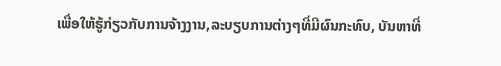ເພື່ອໃຫ້ຮູ້ກ່ຽວກັບການຈ້າງງານ,ລະບຽບການຕ່າງໆທີ່ມີຜົນກະທົບ, ບັນຫາທີ່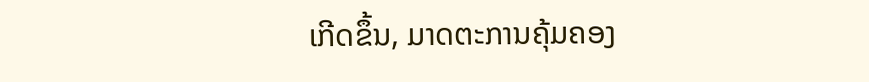ເກີດຂຶ້ນ, ມາດຕະການຄຸ້ມຄອງ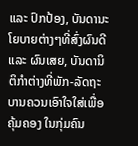ແລະ ປົກປ້ອງ, ບັນດານະໂຍບາຍຕ່າງໆທີ່ສົ່ງຜົນດີ ແລະ ຜົນເສຍ, ບັນດານິຕິກຳຕ່າງທີ່ພັກ-ລັດຖະບານຄວນເອົາໃຈໃສ່ເພື່ອຄຸ້ມຄອງ ໃນກຸ່ມຄົນ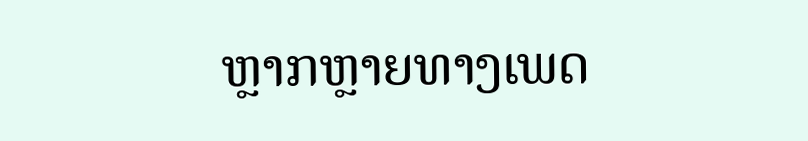ຫຼາກຫຼາຍທາງເພດ